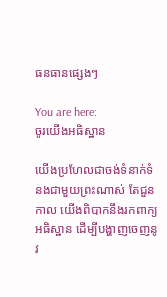ធនធានផ្សេងៗ

You are here:
ចូរយើងអធិស្ឋាន

យើងប្រហែលជាចង់ទំនាក់ទំនងជាមួយព្រះណាស់ តែជួនកាល យើងពិបាកនឹងរកពាក្យអធិស្ឋាន ដើម្បីបង្ហាញចេញនូវ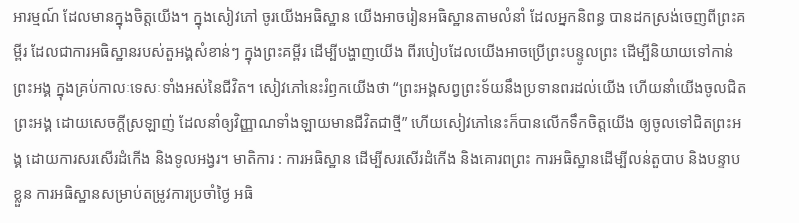អារម្មណ៍ ដែលមានក្នុងចិត្តយើង។ ក្នុងសៀវភៅ ចូរយើងអធិស្ឋាន យើងអាចរៀនអធិស្ឋានតាមលំនាំ ដែលអ្នកនិពន្ធ បានដកស្រង់ចេញពីព្រះគម្ពីរ ដែលជាការអធិស្ឋានរបស់តួអង្គសំខាន់ៗ ក្នុងព្រះគម្ពីរ ដើម្បីបង្ហាញយើង ពីរបៀបដែលយើងអាចប្រើព្រះបន្ទូលព្រះ ដើម្បីនិយាយទៅកាន់ព្រះអង្គ ក្នុងគ្រប់កាលៈទេសៈទាំងអស់នៃជីវិត។ សៀវភៅនេះរំឭកយើងថា “ព្រះអង្គសព្វព្រះទ័យនឹងប្រទានពរដល់យើង ហើយនាំយើងចូលជិតព្រះអង្គ ដោយសេចក្តីស្រឡាញ់ ដែលនាំឲ្យវិញ្ញាណទាំងឡាយមានជីវិតជាថ្មី” ហើយសៀវភៅនេះក៏បានលើកទឹកចិត្តយើង ឲ្យចូលទៅជិតព្រះអង្គ ដោយការសរសើរដំកើង និងទូលអង្វរ។ មាតិការ : ការអធិស្ឋាន ដើម្បីសរសើរដំកើង និងគោរពព្រះ ការអធិស្ឋានដើម្បីលន់តួបាប និងបន្ទាបខ្លួន ការអធិស្ឋានសម្រាប់តម្រូវការប្រចាំថ្ងៃ អធិ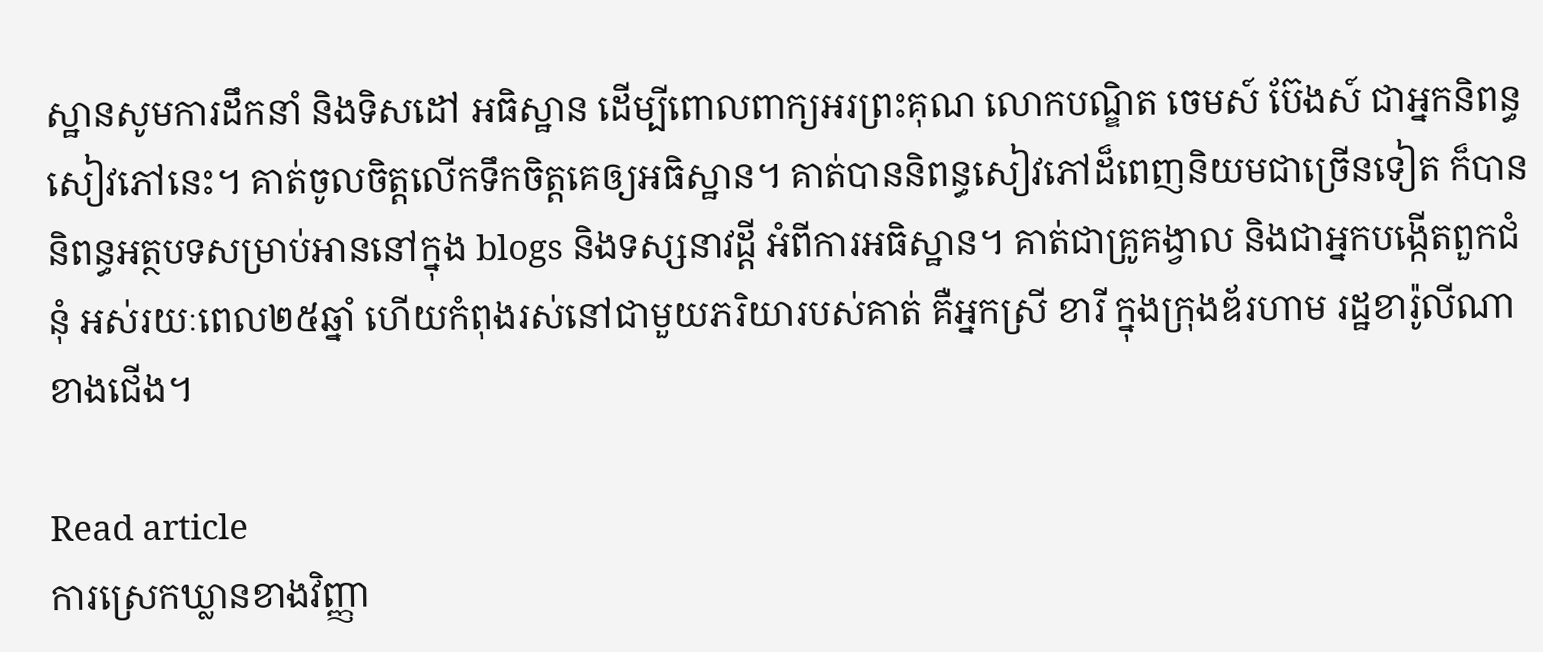ស្ឋានសូមការដឹកនាំ និងទិសដៅ អធិស្ឋាន ដើម្បីពោលពាក្យអរព្រះគុណ លោកបណ្ឌិត ចេមស៍ ប៊ែងស៍ ជាអ្នកនិពន្ធសៀវភៅនេះ។ គាត់ចូលចិត្តលើកទឹកចិត្តគេឲ្យអធិស្ឋាន។ គាត់បាននិពន្ធសៀវភៅដ៏ពេញនិយមជាច្រើនទៀត ក៏បាននិពន្ធអត្ថបទសម្រាប់អាននៅក្នុង blogs និងទស្សនាវដ្តី អំពីការអធិស្ឋាន។ គាត់ជាគ្រូគង្វាល និងជាអ្នកបង្កើតពួកជំនុំ អស់រយៈពេល២៥ឆ្នាំ ហើយកំពុងរស់នៅជាមួយភរិយារបស់គាត់ គឺអ្នកស្រី ខារី ក្នុងក្រុងឌ័រហាម រដ្ឋខារ៉ូលីណាខាងជើង។

Read article
ការស្រេកឃ្លានខាងវិញ្ញា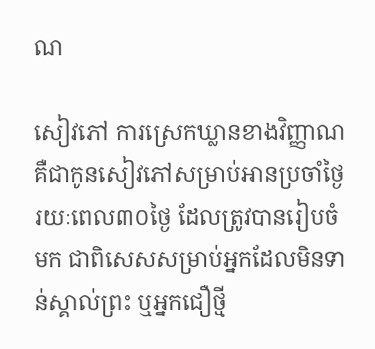ណ

សៀវភៅ ការស្រេកឃ្លានខាងវិញ្ញាណ គឺជាកូនសៀវភៅសម្រាប់អានប្រចាំថ្ងៃ រយៈពេល៣០ថ្ងៃ ដែលត្រូវបានរៀបចំមក ជាពិសេសសម្រាប់អ្នកដែលមិនទាន់ស្គាល់ព្រះ ឬអ្នកជឿថ្មី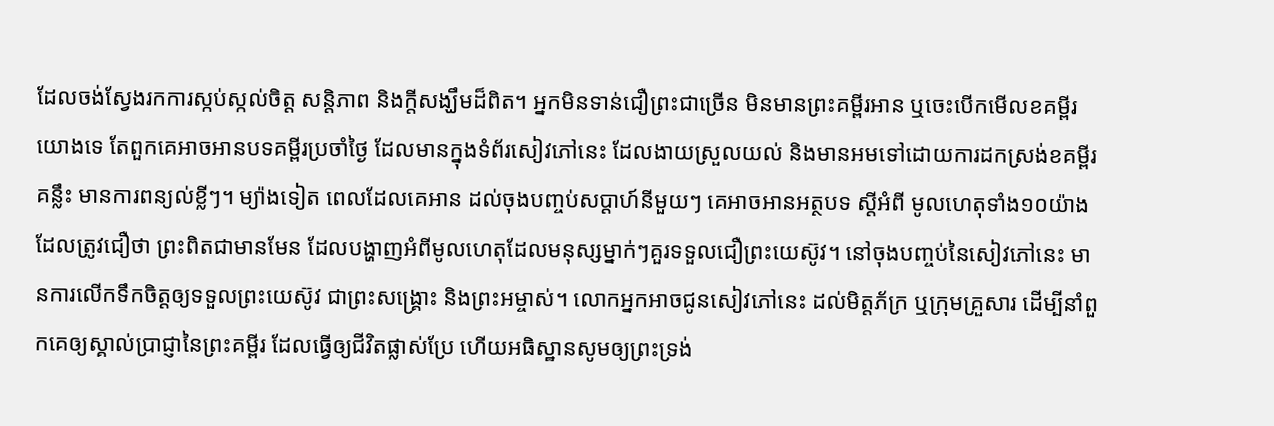ដែលចង់ស្វែងរកការស្កប់ស្កល់ចិត្ត សន្តិភាព និងក្តីសង្ឃឹមដ៏ពិត។ អ្នកមិនទាន់ជឿព្រះជាច្រើន មិនមានព្រះគម្ពីរអាន ឬចេះបើកមើលខគម្ពីរយោងទេ តែពួកគេអាចអានបទគម្ពីរប្រចាំថ្ងៃ ដែលមានក្នុងទំព័រសៀវភៅនេះ ដែលងាយស្រួលយល់ និងមានអមទៅដោយការដកស្រង់ខគម្ពីរគន្លឹះ មានការពន្យល់ខ្លីៗ។ ម្យ៉ាងទៀត ពេលដែលគេអាន ដល់ចុងបញ្ចប់សប្តាហ៍នីមួយៗ គេអាចអានអត្ថបទ ស្តីអំពី មូលហេតុទាំង១០យ៉ាង ដែលត្រូវជឿថា ព្រះពិតជាមានមែន ដែលបង្ហាញអំពីមូលហេតុដែលមនុស្សម្នាក់ៗគួរទទួលជឿព្រះយេស៊ូវ។ នៅចុងបញ្ចប់នៃសៀវភៅនេះ មានការលើកទឹកចិត្តឲ្យទទួលព្រះយេស៊ូវ ជាព្រះសង្រ្គោះ និងព្រះអម្ចាស់។ លោកអ្នកអាចជូនសៀវភៅនេះ ដល់មិត្តភ័ក្រ ឬក្រុមគ្រួសារ ដើម្បីនាំពួកគេឲ្យស្គាល់ប្រាជ្ញានៃព្រះគម្ពីរ ដែលធ្វើឲ្យជីវិតផ្លាស់ប្រែ ហើយអធិស្ឋានសូមឲ្យព្រះទ្រង់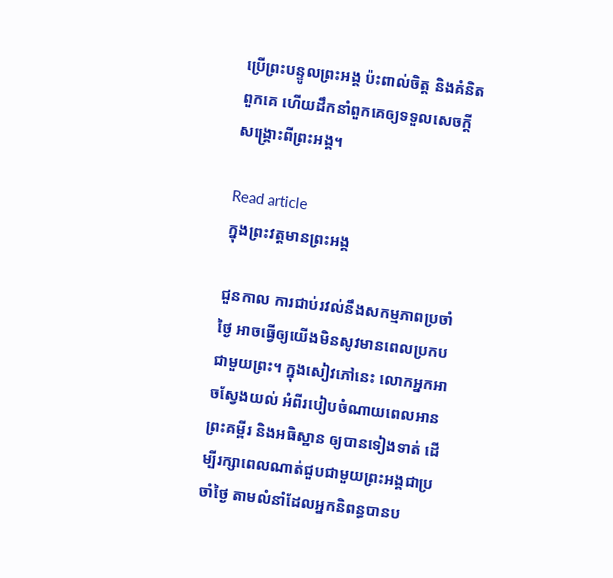ប្រើព្រះបន្ទូលព្រះអង្គ ប៉ះពាល់ចិត្ត និងគំនិតពួកគេ ហើយដឹកនាំពួកគេឲ្យទទួលសេចក្តីសង្រ្គោះពីព្រះអង្គ។

Read article
ក្នុងព្រះវត្តមានព្រះអង្គ

ជួនកាល ការជាប់រវល់នឹងសកម្មភាពប្រចាំថ្ងៃ អាចធ្វើឲ្យយើងមិនសូវមានពេលប្រកបជាមួយព្រះ។ ក្នុងសៀវភៅនេះ លោកអ្នកអាចស្វែងយល់ អំពីរបៀបចំណាយពេលអានព្រះគម្ពីរ និងអធិស្ឋាន ឲ្យបានទៀងទាត់ ដើម្បីរក្សាពេលណាត់ជួបជាមួយព្រះអង្គជាប្រចាំថ្ងៃ តាមលំនាំដែលអ្នកនិពន្ធបានប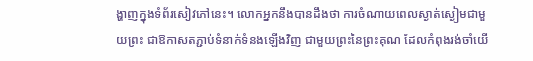ង្ហាញក្នុងទំព័រសៀវភៅនេះ។ លោកអ្នកនឹងបានដឹងថា ការចំណាយពេលស្ងាត់ស្ងៀមជាមួយព្រះ ជាឱកាសតភ្ជាប់ទំនាក់ទំនងឡើងវិញ ជាមួយព្រះនៃព្រះគុណ ដែលកំពុងរង់ចាំយើ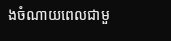ងចំណាយពេលជាមួ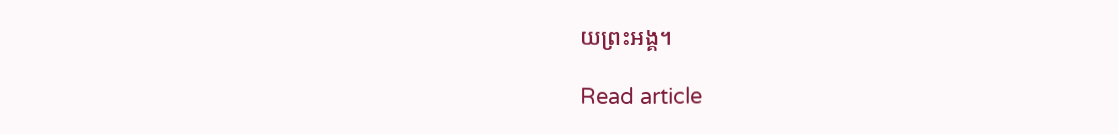យព្រះអង្គ។

Read article